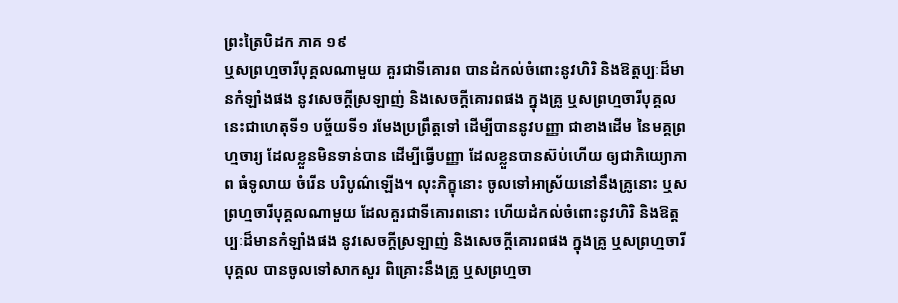ព្រះត្រៃបិដក ភាគ ១៩
ឬសព្រហ្មចារីបុគ្គលណាមួយ គួរជាទីគោរព បានដំកល់ចំពោះនូវហិរិ និងឱត្តប្បៈដ៏មានកំឡាំងផង នូវសេចក្តីស្រឡាញ់ និងសេចក្តីគោរពផង ក្នុងគ្រូ ឬសព្រហ្មចារីបុគ្គល នេះជាហេតុទី១ បច្ច័យទី១ រមែងប្រព្រឹត្តទៅ ដើម្បីបាននូវបញ្ញា ជាខាងដើម នៃមគ្គព្រហ្មចារ្យ ដែលខ្លួនមិនទាន់បាន ដើម្បីធ្វើបញ្ញា ដែលខ្លួនបានស៊ប់ហើយ ឲ្យជាភិយ្យោភាព ធំទូលាយ ចំរើន បរិបូណ៌ឡើង។ លុះភិក្ខុនោះ ចូលទៅអាស្រ័យនៅនឹងគ្រូនោះ ឬសព្រហ្មចារីបុគ្គលណាមួយ ដែលគួរជាទីគោរពនោះ ហើយដំកល់ចំពោះនូវហិរិ និងឱត្តប្បៈដ៏មានកំឡាំងផង នូវសេចក្តីស្រឡាញ់ និងសេចក្តីគោរពផង ក្នុងគ្រូ ឬសព្រហ្មចារីបុគ្គល បានចូលទៅសាកសួរ ពិគ្រោះនឹងគ្រូ ឬសព្រហ្មចា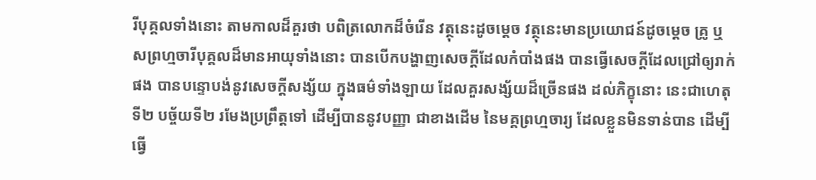រីបុគ្គលទាំងនោះ តាមកាលដ៏គួរថា បពិត្រលោកដ៏ចំរើន វត្ថុនេះដូចម្តេច វត្ថុនេះមានប្រយោជន៍ដូចម្តេច គ្រូ ឬសព្រហ្មចារីបុគ្គលដ៏មានអាយុទាំងនោះ បានបើកបង្ហាញសេចក្តីដែលកំបាំងផង បានធ្វើសេចក្តីដែលជ្រៅឲ្យរាក់ផង បានបន្ទោបង់នូវសេចក្តីសង្ស័យ ក្នុងធម៌ទាំងឡាយ ដែលគួរសង្ស័យដ៏ច្រើនផង ដល់ភិក្ខុនោះ នេះជាហេតុទី២ បច្ច័យទី២ រមែងប្រព្រឹត្តទៅ ដើម្បីបាននូវបញ្ញា ជាខាងដើម នៃមគ្គព្រហ្មចារ្យ ដែលខ្លួនមិនទាន់បាន ដើម្បីធ្វើ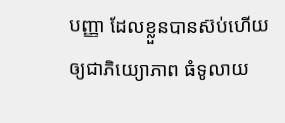បញ្ញា ដែលខ្លួនបានស៊ប់ហើយ ឲ្យជាភិយ្យោភាព ធំទូលាយ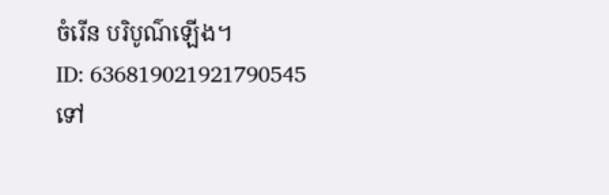ចំរើន បរិបូណ៌ឡើង។
ID: 636819021921790545
ទៅ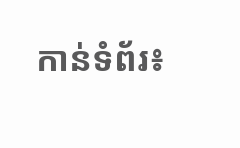កាន់ទំព័រ៖